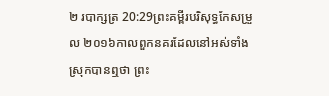២ របាក្សត្រ 20:29ព្រះគម្ពីរបរិសុទ្ធកែសម្រួល ២០១៦កាលពួកនគរដែលនៅអស់ទាំងស្រុកបានឮថា ព្រះ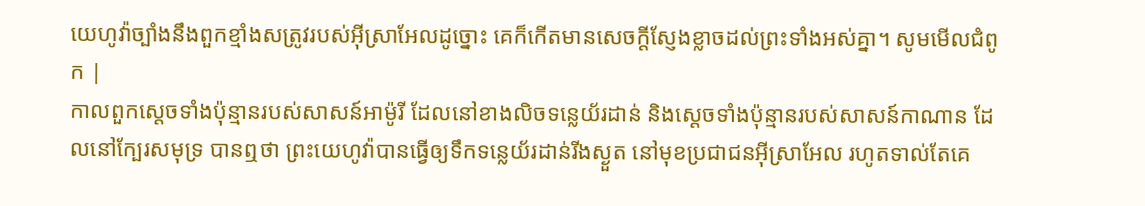យេហូវ៉ាច្បាំងនឹងពួកខ្មាំងសត្រូវរបស់អ៊ីស្រាអែលដូច្នោះ គេក៏កើតមានសេចក្ដីស្ញែងខ្លាចដល់ព្រះទាំងអស់គ្នា។ សូមមើលជំពូក |
កាលពួកស្តេចទាំងប៉ុន្មានរបស់សាសន៍អាម៉ូរី ដែលនៅខាងលិចទន្លេយ័រដាន់ និងស្តេចទាំងប៉ុន្មានរបស់សាសន៍កាណាន ដែលនៅក្បែរសមុទ្រ បានឮថា ព្រះយេហូវ៉ាបានធ្វើឲ្យទឹកទន្លេយ័រដាន់រីងស្ងួត នៅមុខប្រជាជនអ៊ីស្រាអែល រហូតទាល់តែគេ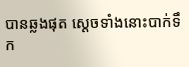បានឆ្លងផុត ស្ដេចទាំងនោះបាក់ទឹក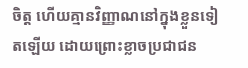ចិត្ត ហើយគ្មានវិញ្ញាណនៅក្នុងខ្លួនទៀតឡើយ ដោយព្រោះខ្លាចប្រជាជន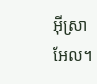អ៊ីស្រាអែល។